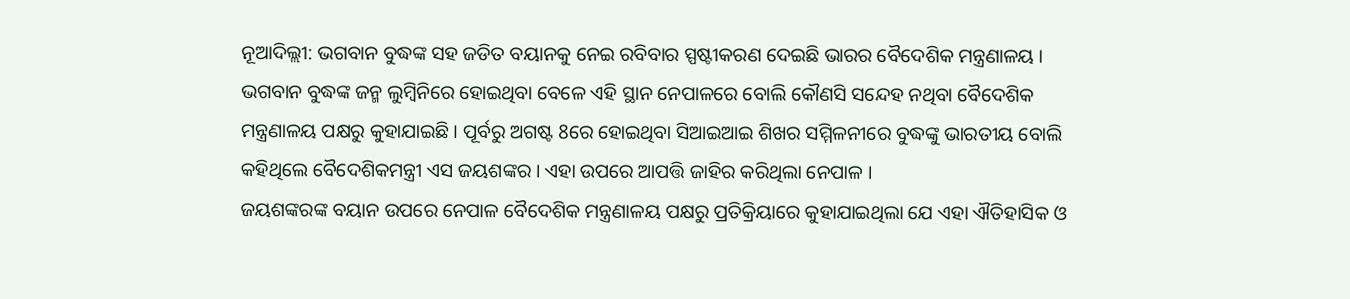ନୂଆଦିଲ୍ଲୀ: ଭଗବାନ ବୁଦ୍ଧଙ୍କ ସହ ଜଡିତ ବୟାନକୁ ନେଇ ରବିବାର ସ୍ପଷ୍ଟୀକରଣ ଦେଇଛି ଭାରର ବୈଦେଶିକ ମନ୍ତ୍ରଣାଳୟ । ଭଗବାନ ବୁଦ୍ଧଙ୍କ ଜନ୍ମ ଲୁମ୍ବିନିରେ ହୋଇଥିବା ବେଳେ ଏହି ସ୍ଥାନ ନେପାଳରେ ବୋଲି କୌଣସି ସନ୍ଦେହ ନଥିବା ବୈଦେଶିକ ମନ୍ତ୍ରଣାଳୟ ପକ୍ଷରୁ କୁହାଯାଇଛି । ପୂର୍ବରୁ ଅଗଷ୍ଟ 8ରେ ହୋଇଥିବା ସିଆଇଆଇ ଶିଖର ସମ୍ମିଳନୀରେ ବୁଦ୍ଧଙ୍କୁ ଭାରତୀୟ ବୋଲି କହିଥିଲେ ବୈଦେଶିକମନ୍ତ୍ରୀ ଏସ ଜୟଶଙ୍କର । ଏହା ଉପରେ ଆପତ୍ତି ଜାହିର କରିଥିଲା ନେପାଳ ।
ଜୟଶଙ୍କରଙ୍କ ବୟାନ ଉପରେ ନେପାଳ ବୈଦେଶିକ ମନ୍ତ୍ରଣାଳୟ ପକ୍ଷରୁ ପ୍ରତିକ୍ରିୟାରେ କୁହାଯାଇଥିଲା ଯେ ଏହା ଐତିହାସିକ ଓ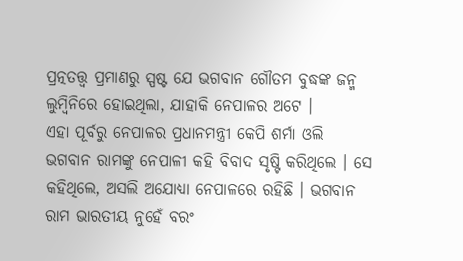ପ୍ରତ୍ନତତ୍ତ୍ବ ପ୍ରମାଣରୁ ସ୍ପଷ୍ଟ ଯେ ଭଗବାନ ଗୌତମ ବୁଦ୍ଧଙ୍କ ଜନ୍ମ ଲୁମ୍ବିନିରେ ହୋଇଥିଲା, ଯାହାକି ନେପାଳର ଅଟେ ।
ଏହା ପୂର୍ବରୁ ନେପାଳର ପ୍ରଧାନମନ୍ତ୍ରୀ କେପି ଶର୍ମା ଓଲି ଭଗବାନ ରାମଙ୍କୁ ନେପାଳୀ କହି ବିବାଦ ସୃଷ୍ଟି କରିଥିଲେ । ସେ କହିଥିଲେ, ଅସଲି ଅଯୋଧ୍ୟା ନେପାଳରେ ରହିଛି । ଭଗବାନ ରାମ ଭାରତୀୟ ନୁହେଁ ବରଂ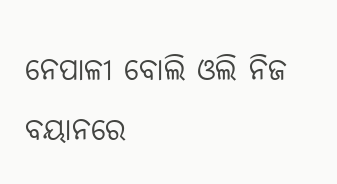ନେପାଳୀ ବୋଲି ଓଲି ନିଜ ବୟାନରେ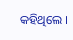କହିଥିଲେ ।